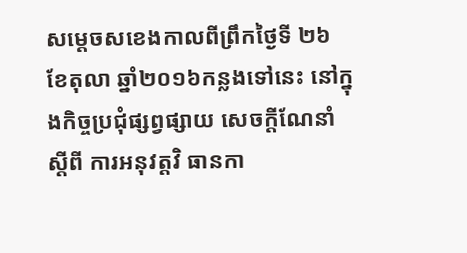សម្តេចសខេងកាលពីព្រឹកថ្ងៃទី ២៦ ខែតុលា ឆ្នាំ២០១៦កន្លងទៅនេះ នៅក្នុងកិច្ចប្រជុំផ្សព្វផ្សាយ សេចក្តីណែនាំ ស្តីពី ការអនុវត្តវិ ធានកា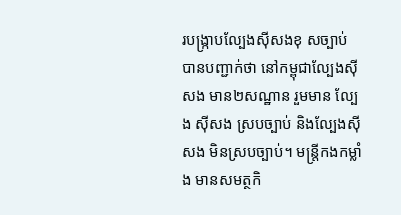របង្ក្រាបល្បែងស៊ីសងខុ សច្បាប់ បានបញ្ជាក់ថា នៅកម្ពុជាល្បែងស៊ីសង មាន២សណ្ឋាន រួមមាន ល្បែង ស៊ីសង ស្របច្បាប់ និងល្បែងស៊ីសង មិនស្របច្បាប់។ មន្ត្រីកងកម្លាំង មានសមត្ថកិ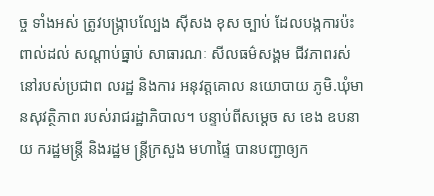ច្ច ទាំងអស់ ត្រូវបង្រ្កាបល្បែង ស៊ីសង ខុស ច្បាប់ ដែលបង្កការប៉ះពាល់ដល់ សណ្តាប់ធ្នាប់ សាធារណៈ សីលធម៌សង្គម ជីវភាពរស់ នៅរបស់ប្រជាព លរដ្ឋ និងការ អនុវត្តគោល នយោបាយ ភូមិ.ឃុំមានសុវត្ថិភាព របស់រាជរដ្ឋាភិបាល។ បន្ទាប់ពីសម្តេច ស ខេង ឧបនាយ ករដ្ឋមន្ត្រី និងរដ្ឋម ន្ត្រីក្រសួង មហាផ្ទៃ បានបញ្ជាឲ្យក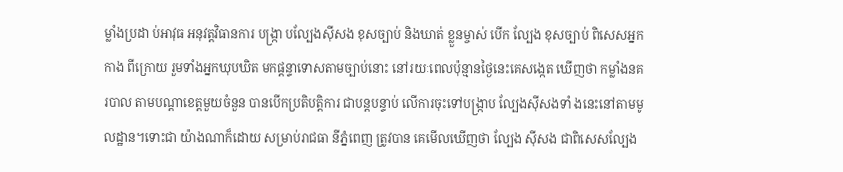ម្លាំងប្រដា ប់អាវុធ អនុវត្តវិធានការ បង្ក្រា បល្បែងស៊ីសង ខុសច្បាប់ និងឃាត់ ខ្លួនម្ចាស់ បើក ល្បែង ខុសច្បាប់ ពិសេសអ្នកកាង ពីក្រោយ រួមទាំងអ្នកឃុបឃិត មកផ្តន្ទាទោសតាមច្បាប់នោះ នៅរយៈពេលប៉ុន្មានថ្ងៃនេះគេសង្កេត ឃើញថា កម្លាំងនគរបាល តាមបណ្តាខេត្តមួយចំនួន បានបើកប្រតិបត្តិការ ជាបន្តបន្ទាប់ លើការចុះទៅបង្ក្រាប ល្បែងស៊ីសងទាំ ងនេះនៅតាមមូលដ្ឋាន។ទោះជា យ៉ាងណាក៏ដោយ សម្រាប់រាជធា នីភ្នំពេញ ត្រូវបាន គេមើលឃើញថា ល្បែង ស៊ីសង ជាពិសេសល្បែង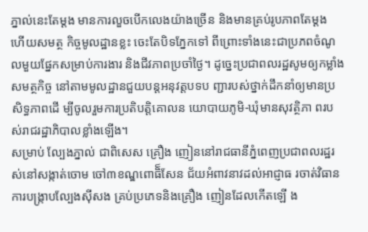ភ្នាល់នេះតែម្តង មានការលួចបើកលេងយ៉ាងច្រើន និងមានគ្រប់រូបភាពតែម្តង ហើយសមត្ថ កិច្ចមូលដ្ឋានខ្លះ ចេះតែបិទភ្នែកទៅ ពីព្រោះទាំងនេះជាប្រភពចំណូ លមួយផ្នែកសម្រាប់ការងារ និងជីវភាពប្រចាំថ្ងៃ។ ដូច្នេះប្រជាពលរដ្ឋសូមឲ្យកម្លាំងសមត្ថកិច្ច នៅតាមមូលដ្ឋានជួយបន្តអនុវត្តបទប ញ្ជារបស់ថ្នាក់ដឹកនាំឲ្យមានប្រសិទ្ធភាពដើ ម្បីចូលរួមការប្រតិបត្តិគោលន យោបាយភូមិ-ឃុំមានសុវត្ថិភា ពរបស់រាជរដ្ឋាភិបាលខ្លាំងឡើង។
សម្រាប់ ល្បែងភ្នាល់ ជាពិសេស គ្រឿង ញៀននៅរាជធានីភ្នំពេញប្រជាពលរដ្ឋរស់នៅសង្កាត់ចោម ចៅ៣ខណ្ឌពោធិ៏សែន ជ័យអំពាវនាវដល់អាជ្ញាធ រចាត់វិធានការបង្រ្កាបល្បែងស៊ីសង គ្រប់ប្រភេទនិងគ្រឿង ញៀនដែលកើតឡើ ង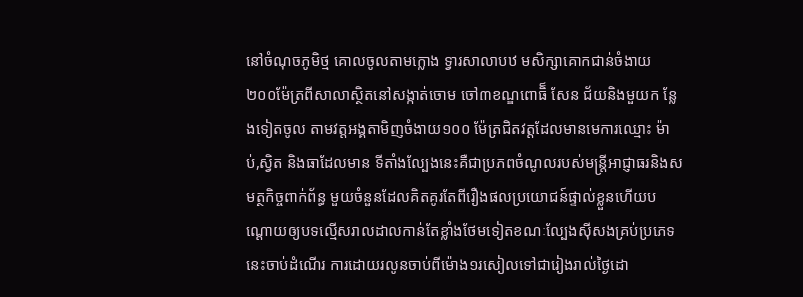នៅចំណុចភូមិថ្ម គោលចូលតាមក្លោង ទ្វារសាលាបឋ មសិក្សាគោកជាន់ចំងាយ ២០០ម៉ែត្រពីសាលាស្ថិតនៅសង្កាត់ចោម ចៅ៣ខណ្ឌពោធិ៏ សែន ជ័យនិងមួយក ន្លែងទៀតចូល តាមវត្តអង្គតាមិញចំងាយ១០០ ម៉ែត្រជិតវត្តដែលមានមេការឈ្មោះ ម៉ាប់,ស្វិត និងធាដែលមាន ទីតាំងល្បែងនេះគឺជាប្រភពចំណូលរបស់មន្ត្រីអាជ្ញាធរនិងសមត្ថកិច្ចពាក់ព័ន្ធ មួយចំនួនដែលគិតគូរតែពីរឿងផលប្រយោជន៍ផ្ទាល់ខ្លួនហើយបណ្ដោយឲ្យបទល្មើសរាលដាលកាន់តែខ្លាំងថែមទៀតខណៈល្បែងស៊ីសងគ្រប់ប្រភេទនេះចាប់ដំណើរ ការដោយរលូនចាប់ពីម៉ោង១រសៀលទៅជារៀងរាល់ថៃ្ងដោ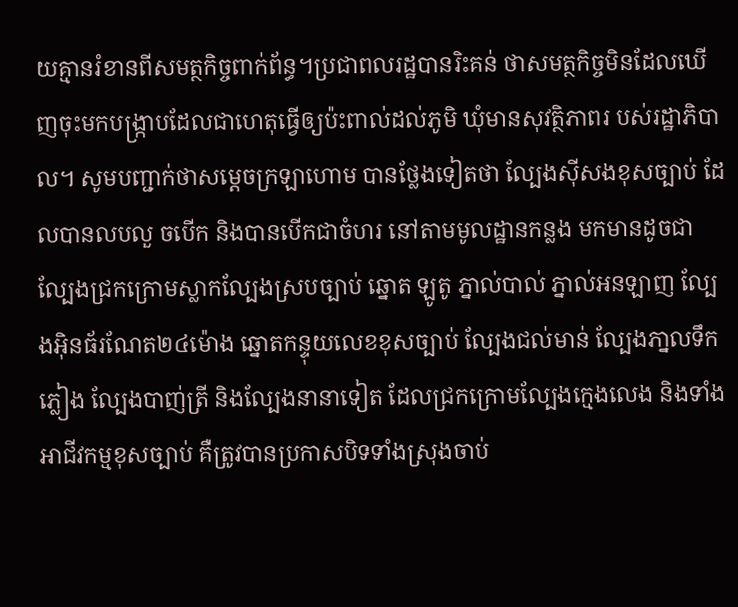យគ្មានរំខានពីសមត្ថកិច្ចពាក់ព័ន្ធ។ប្រជាពលរដ្ឋបានរិះគន់ ថាសមត្ថកិច្ចមិនដែលឃើញចុះមកបង្ក្រាបដែលជាហេតុធើ្វឲ្យប៉ះពាល់ដល់ភូមិ ឃុំមានសុវត្ថិភាពរ បស់រដ្ឋាភិបាល។ សូមបញ្ជាក់ថាសម្តេចក្រឡាហោម បានថ្លែងទៀតថា ល្បែងស៊ីសងខុសច្បាប់ ដែលបានលបលួ ចបើក និងបានបើកជាចំហរ នៅតាមមូលដ្ឋានកន្លង មកមានដូចជា ល្បែងជ្រកក្រោមស្លាកល្បែងស្របច្បាប់ ឆ្នោត ឡូតូ ភ្នាល់បាល់ ភ្នាល់អនឡាញ ល្បែងអ៊ិនធ័រណែត២៤ម៉ោង ឆ្នោតកន្ទុយលេខខុសច្បាប់ ល្បែងជល់មាន់ ល្បែងភា្នលទឹកភ្លៀង ល្បែងបាញ់ត្រី និងល្បែងនានាទៀត ដែលជ្រកក្រោមល្បែងក្មេងលេង និងទាំងអាជីវកម្មខុសច្បាប់ គឺត្រូវបានប្រកាសបិទទាំងស្រុងចាប់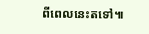ពីពេលនេះតទៅ៕